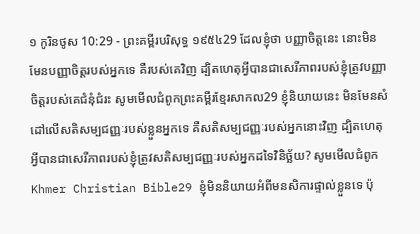១ កូរិនថូស 10:29 - ព្រះគម្ពីរបរិសុទ្ធ ១៩៥៤29 ដែលខ្ញុំថា បញ្ញាចិត្តនេះ នោះមិនមែនបញ្ញាចិត្តរបស់អ្នកទេ គឺរបស់គេវិញ ដ្បិតហេតុអ្វីបានជាសេរីភាពរបស់ខ្ញុំត្រូវបញ្ញាចិត្តរបស់គេជំនុំជំរះ សូមមើលជំពូកព្រះគម្ពីរខ្មែរសាកល29 ខ្ញុំនិយាយនេះ មិនមែនសំដៅលើសតិសម្បជញ្ញៈរបស់ខ្លួនអ្នកទេ គឺសតិសម្បជញ្ញៈរបស់អ្នកនោះវិញ ដ្បិតហេតុអ្វីបានជាសេរីភាពរបស់ខ្ញុំត្រូវសតិសម្បជញ្ញៈរបស់អ្នកដទៃវិនិច្ឆ័យ? សូមមើលជំពូកKhmer Christian Bible29 ខ្ញុំមិននិយាយអំពីមនសិការផ្ទាល់ខ្លួនទេ ប៉ុ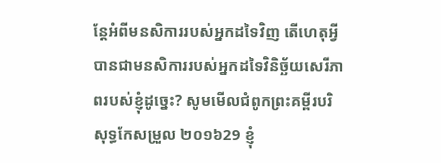ន្ដែអំពីមនសិការរបស់អ្នកដទៃវិញ តើហេតុអ្វីបានជាមនសិការរបស់អ្នកដទៃវិនិច្ឆ័យសេរីភាពរបស់ខ្ញុំដូច្នេះ? សូមមើលជំពូកព្រះគម្ពីរបរិសុទ្ធកែសម្រួល ២០១៦29 ខ្ញុំ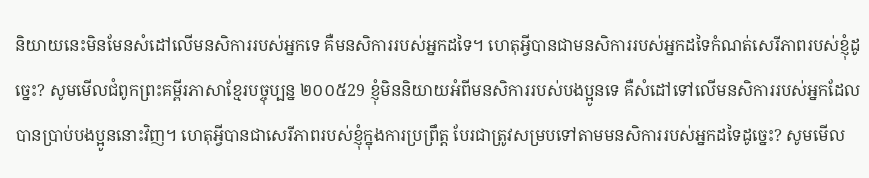និយាយនេះមិនមែនសំដៅលើមនសិការរបស់អ្នកទេ គឺមនសិការរបស់អ្នកដទៃ។ ហេតុអ្វីបានជាមនសិការរបស់អ្នកដទៃកំណត់សេរីភាពរបស់ខ្ញុំដូច្នេះ? សូមមើលជំពូកព្រះគម្ពីរភាសាខ្មែរបច្ចុប្បន្ន ២០០៥29 ខ្ញុំមិននិយាយអំពីមនសិការរបស់បងប្អូនទេ គឺសំដៅទៅលើមនសិការរបស់អ្នកដែលបានប្រាប់បងប្អូននោះវិញ។ ហេតុអ្វីបានជាសេរីភាពរបស់ខ្ញុំក្នុងការប្រព្រឹត្ត បែរជាត្រូវសម្របទៅតាមមនសិការរបស់អ្នកដទៃដូច្នេះ? សូមមើល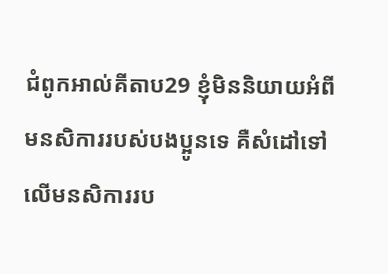ជំពូកអាល់គីតាប29 ខ្ញុំមិននិយាយអំពីមនសិការរបស់បងប្អូនទេ គឺសំដៅទៅលើមនសិការរប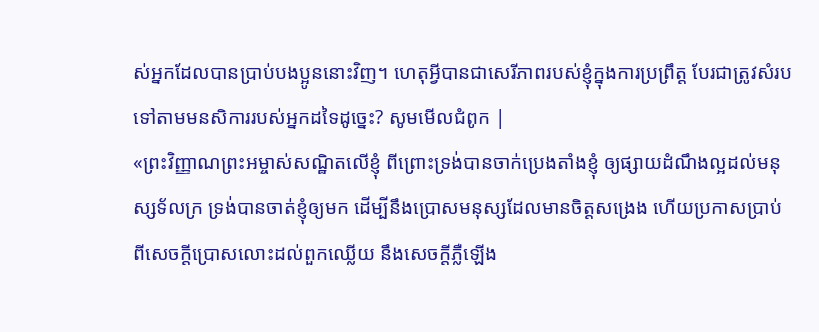ស់អ្នកដែលបានប្រាប់បងប្អូននោះវិញ។ ហេតុអ្វីបានជាសេរីភាពរបស់ខ្ញុំក្នុងការប្រព្រឹត្ដ បែរជាត្រូវសំរបទៅតាមមនសិការរបស់អ្នកដទៃដូច្នេះ? សូមមើលជំពូក |
«ព្រះវិញ្ញាណព្រះអម្ចាស់សណ្ឋិតលើខ្ញុំ ពីព្រោះទ្រង់បានចាក់ប្រេងតាំងខ្ញុំ ឲ្យផ្សាយដំណឹងល្អដល់មនុស្សទ័លក្រ ទ្រង់បានចាត់ខ្ញុំឲ្យមក ដើម្បីនឹងប្រោសមនុស្សដែលមានចិត្តសង្រេង ហើយប្រកាសប្រាប់ពីសេចក្ដីប្រោសលោះដល់ពួកឈ្លើយ នឹងសេចក្ដីភ្លឺឡើង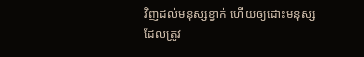វិញដល់មនុស្សខ្វាក់ ហើយឲ្យដោះមនុស្ស ដែលត្រូវ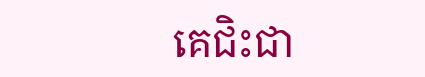គេជិះជា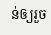ន់ឲ្យរួច